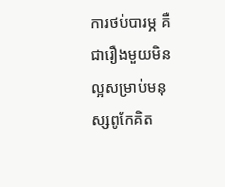ការថប់បារម្ភ គឺជារឿងមួយមិនល្អសម្រាប់មនុស្សពូកែគិត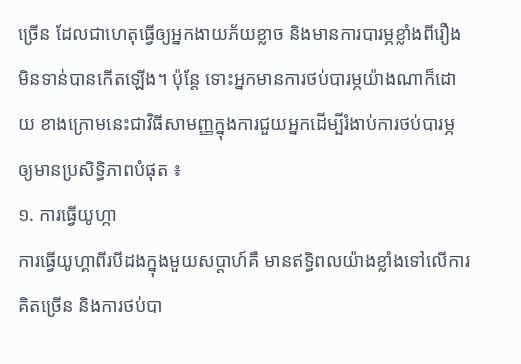ច្រើន ដែលជាហេតុធ្វើឲ្យអ្នកងាយភ័យខ្លាច និងមានការបារម្ភខ្លាំងពីរឿងមិនទាន់បានកើតឡើង។ ប៉ុន្តែ ទោះអ្នកមានការថប់បារម្ភយ៉ាងណាក៏ដោយ ខាងក្រោមនេះជាវិធីសាមញ្ញក្នុងការជួយអ្នកដើម្បីរំងាប់ការថប់បារម្ភឲ្យមានប្រសិទ្ធិភាពបំផុត ៖
១. ការធ្វើយូហ្កា
ការធ្វើយូហ្គាពីរបីដងក្នុងមួយសប្តាហ៍គឺ មានឥទ្ធិពលយ៉ាងខ្លាំងទៅលើការគិតច្រើន និងការថប់បា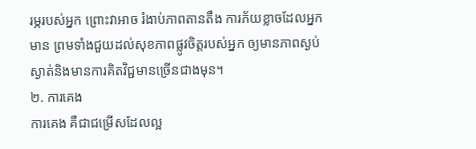រម្ភរបស់អ្នក ព្រោះវាអាច រំងាប់ភាពតានតឹង ការភ័យខ្លាចដែលអ្នកមាន ព្រមទាំងជួយដល់សុខភាពផ្លូវចិត្តរបស់អ្នក ឲ្យមានភាពស្ងប់ស្ងាត់និងមានការគិតវិជ្ជមានច្រើនជាងមុន។
២. ការគេង
ការគេង គឺជាជម្រើសដែលល្អ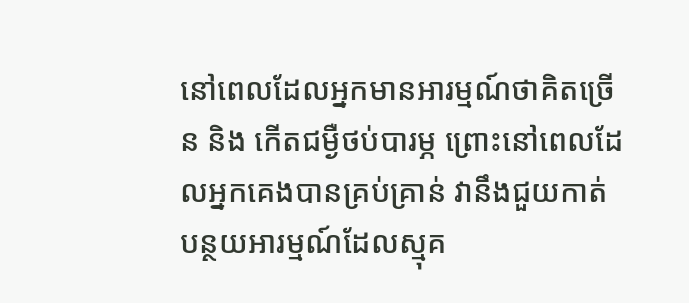នៅពេលដែលអ្នកមានអារម្មណ៍ថាគិតច្រើន និង កើតជម្ងឺថប់បារម្ភ ព្រោះនៅពេលដែលអ្នកគេងបានគ្រប់គ្រាន់ វានឹងជួយកាត់បន្ថយអារម្មណ៍ដែលស្មុគ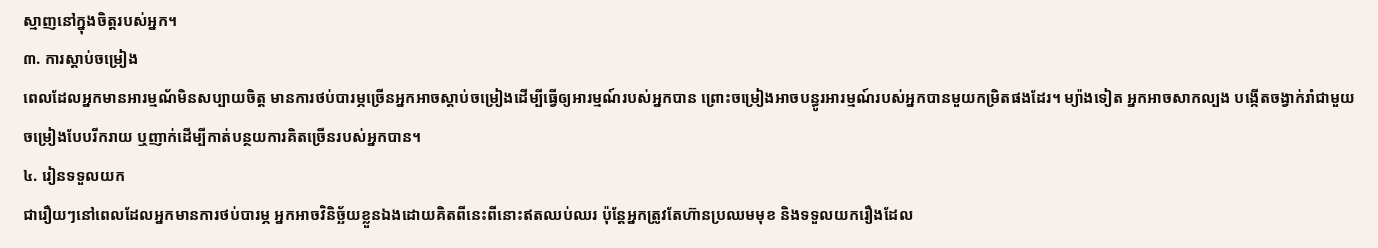ស្មាញនៅក្នុងចិត្តរបស់អ្នក។
៣. ការស្តាប់ចម្រៀង
ពេលដែលអ្នកមានអារម្មណ័មិនសប្បាយចិត្ត មានការថប់បារម្ភច្រើនអ្នកអាចស្តាប់ចម្រៀងដើម្បីធ្វើឲ្យអារម្មណ៍របស់អ្នកបាន ព្រោះចម្រៀងអាចបន្ធូរអារម្មណ៍របស់អ្នកបានមួយកម្រិតផងដែរ។ ម្យ៉ាងទៀត អ្នកអាចសាកល្បង បង្កើតចង្វាក់រាំជាមួយចម្រៀងបែបរីករាយ ឬញាក់ដើម្បីកាត់បន្ថយការគិតច្រើនរបស់អ្នកបាន។
៤. រៀនទទួលយក
ជារឿយៗនៅពេលដែលអ្នកមានការថប់បារម្ភ អ្នកអាចវិនិច្ឆ័យខ្លួនឯងដោយគិតពីនេះពីនោះឥតឈប់ឈរ ប៉ុន្តែអ្នកត្រូវតែហ៊ានប្រឈមមុខ និងទទួលយករឿងដែល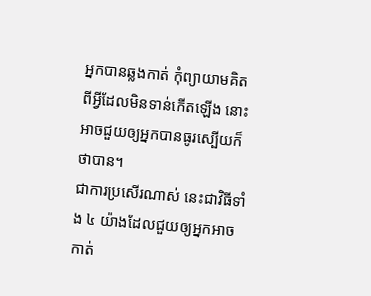អ្នកបានឆ្លងកាត់ កុំព្យាយាមគិតពីអ្វីដែលមិនទាន់កើតឡើង នោះអាចជួយឲ្យអ្នកបានធូរស្បើយក៏ថាបាន។
ជាការប្រសើរណាស់ នេះជាវិធីទាំង ៤ យ៉ាងដែលជួយឲ្យអ្នកអាចកាត់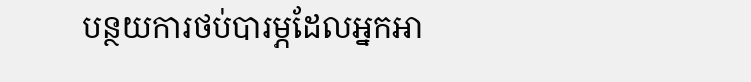បន្ថយការថប់បារម្ភដែលអ្នកអា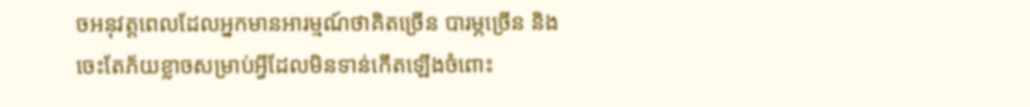ចអនុវត្តពេលដែលអ្នកមានអារម្មណ៍ថាគិតច្រើន បារម្ភច្រើន និង ចេះតែភ័យខ្លាចសម្រាប់អ្វីដែលមិនទាន់កើតឡើងចំពោះ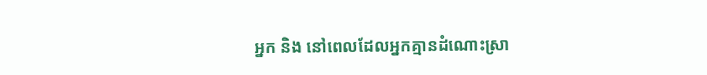អ្នក និង នៅពេលដែលអ្នកគ្មានដំណោះស្រា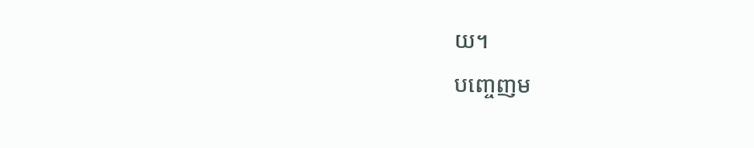យ។
បញ្ចេញម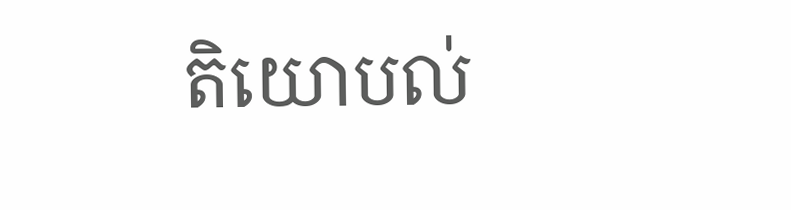តិយោបល់